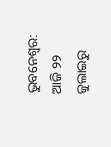ଭୁବନେଶ୍ବର: ଆଜି ୨୨ ଜୁଲାଇରୁ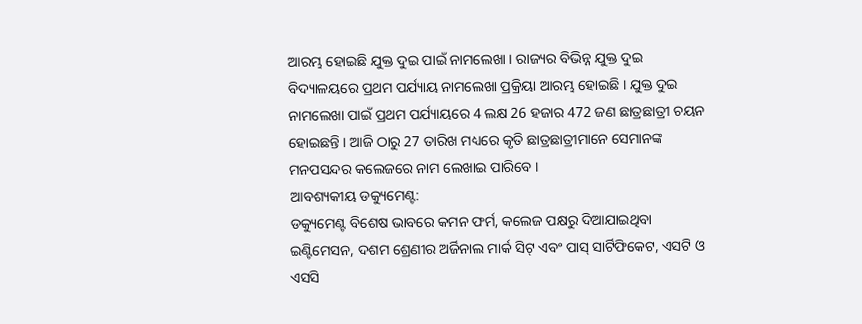ଆରମ୍ଭ ହୋଇଛି ଯୁକ୍ତ ଦୁଇ ପାଇଁ ନାମଲେଖା । ରାଜ୍ୟର ବିଭିନ୍ନ ଯୁକ୍ତ ଦୁଇ ବିଦ୍ୟାଳୟରେ ପ୍ରଥମ ପର୍ଯ୍ୟାୟ ନାମଲେଖା ପ୍ରକ୍ରିୟା ଆରମ୍ଭ ହୋଇଛି । ଯୁକ୍ତ ଦୁଇ ନାମଲେଖା ପାଇଁ ପ୍ରଥମ ପର୍ଯ୍ୟାୟରେ 4 ଲକ୍ଷ 26 ହଜାର 472 ଜଣ ଛାତ୍ରଛାତ୍ରୀ ଚୟନ ହୋଇଛନ୍ତି । ଆଜି ଠାରୁ 27 ତାରିଖ ମଧ୍ୟରେ କୃତି ଛାତ୍ରଛାତ୍ରୀମାନେ ସେମାନଙ୍କ ମନପସନ୍ଦର କଲେଜରେ ନାମ ଲେଖାଇ ପାରିବେ ।
ଆବଶ୍ୟକୀୟ ଡକ୍ୟୁମେଣ୍ଟ:
ଡକ୍ୟୁମେଣ୍ଟ ବିଶେଷ ଭାବରେ କମନ ଫର୍ମ, କଲେଜ ପକ୍ଷରୁ ଦିଆଯାଇଥିବା ଇଣ୍ଟିମେସନ, ଦଶମ ଶ୍ରେଣୀର ଅର୍ଜିନାଲ ମାର୍କ ସିଟ୍ ଏବଂ ପାସ୍ ସାର୍ଟିଫିକେଟ, ଏସଟି ଓ ଏସସି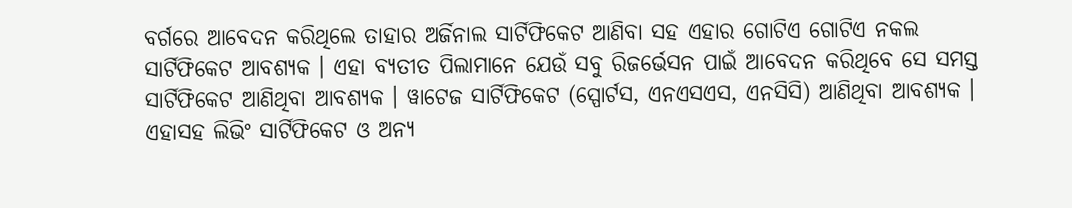ବର୍ଗରେ ଆବେଦନ କରିଥିଲେ ତାହାର ଅର୍ଜିନାଲ ସାର୍ଟିଫିକେଟ ଆଣିବା ସହ ଏହାର ଗୋଟିଏ ଗୋଟିଏ ନକଲ ସାର୍ଟିଫିକେଟ ଆବଶ୍ୟକ । ଏହା ବ୍ୟତୀତ ପିଲାମାନେ ଯେଉଁ ସବୁ ରିଜର୍ଭେସନ ପାଇଁ ଆବେଦନ କରିଥିବେ ସେ ସମସ୍ତ ସାର୍ଟିଫିକେଟ ଆଣିଥିବା ଆବଶ୍ୟକ । ୱାଟେଜ ସାର୍ଟିଫିକେଟ (ସ୍ପୋର୍ଟସ, ଏନଏସଏସ, ଏନସିସି) ଆଣିଥିବା ଆବଶ୍ୟକ । ଏହାସହ ଲିଭିଂ ସାର୍ଟିଫିକେଟ ଓ ଅନ୍ୟ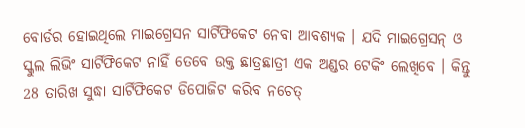ବୋର୍ଡର ହୋଇଥିଲେ ମାଇଗ୍ରେସନ ସାର୍ଟିଫିକେଟ ନେବା ଆବଶ୍ୟକ । ଯଦି ମାଇଗ୍ରେସନ୍ ଓ ସ୍କୁଲ ଲିଭିଂ ସାର୍ଟିଫିକେଟ ନାହିଁ ତେବେ ଉକ୍ତ ଛାତ୍ରଛାତ୍ରୀ ଏକ ଅଣ୍ଡର ଟେକିଂ ଲେଖିବେ । କିନ୍ତୁ 28 ତାରିଖ ସୁଦ୍ଧା ସାର୍ଟିଫିକେଟ ଡିପୋଜିଟ କରିବ ନଚେତ୍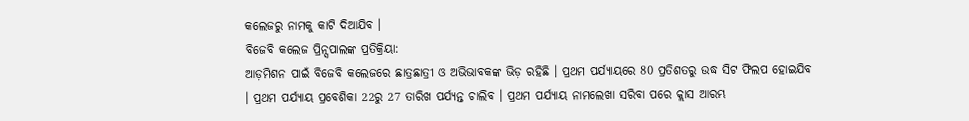କଲେଜରୁ ନାମକୁ କାଟି ଦିଆଯିବ ।
ବିଜେବି କଲେଜ ପ୍ରିନ୍ସପାଲଙ୍କ ପ୍ରତିକ୍ରିୟା:
ଆଡ଼ମିଶନ ପାଇଁ ବିଜେବି କଲେଜରେ ଛାତ୍ରଛାତ୍ରୀ ଓ ଅଭିଭାବକଙ୍କ ଭିଡ଼ ରହିଛି । ପ୍ରଥମ ପର୍ଯ୍ୟାୟରେ 80 ପ୍ରତିଶତରୁ ଉଦ୍ଧ ସିଟ ଫିଲପ ହୋଇଯିବ । ପ୍ରଥମ ପର୍ଯ୍ୟାୟ ପ୍ରବେଶିକା 22ରୁ 27 ତାରିଖ ପର୍ଯ୍ୟନ୍ତ ଚାଲିବ । ପ୍ରଥମ ପର୍ଯ୍ୟାୟ ନାମଲେଖା ସରିବା ପରେ କ୍ଲାସ ଆରମ୍ଭ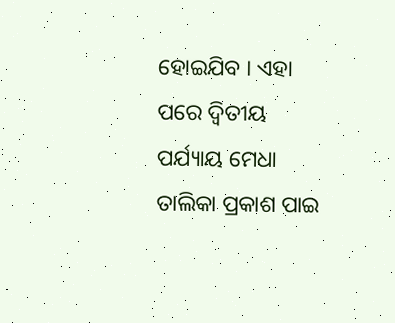ହୋଇଯିବ । ଏହା ପରେ ଦ୍ଵିତୀୟ ପର୍ଯ୍ୟାୟ ମେଧା ତାଲିକା ପ୍ରକାଶ ପାଇ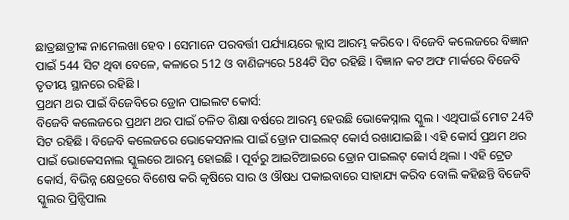ଛାତ୍ରଛାତ୍ରୀଙ୍କ ନାମେଲଖା ହେବ । ସେମାନେ ପରବର୍ତ୍ତୀ ପର୍ଯ୍ୟାୟରେ କ୍ଲାସ ଆରମ୍ଭ କରିବେ । ବିଜେବି କଲେଜରେ ବିଜ୍ଞାନ ପାଇଁ 544 ସିଟ ଥିବା ବେଳେ, କଳାରେ 512 ଓ ବାଣିଜ୍ୟରେ 584ଟି ସିଟ ରହିଛି । ବିଜ୍ଞାନ କଟ ଅଫ ମାର୍କରେ ବିଜେବି ତୃତୀୟ ସ୍ଥାନରେ ରହିଛି ।
ପ୍ରଥମ ଥର ପାଇଁ ବିଜେବିରେ ଡ୍ରୋନ ପାଇଲଟ କୋର୍ସ:
ବିଜେବି କଲେଜରେ ପ୍ରଥମ ଥର ପାଇଁ ଚଳିତ ଶିକ୍ଷା ବର୍ଷରେ ଆରମ୍ଭ ହେଉଛି ଭୋକେସ୍ନାଲ ସ୍କୁଲ । ଏଥିପାଇଁ ମୋଟ 24ଟି ସିଟ ରହିଛି । ବିଜେବି କଲେଜରେ ଭୋକେସନାଲ ପାଇଁ ଡ୍ରୋନ ପାଇଲଟ୍ କୋର୍ସ ରଖାଯାଇଛି । ଏହି କୋର୍ସ ପ୍ରଥମ ଥର ପାଇଁ ଭୋକେସନାଲ ସ୍କୁଲରେ ଆରମ୍ଭ ହୋଇଛି । ପୂର୍ବରୁ ଆଇଟିଆଇରେ ଡ୍ରୋନ ପାଇଲଟ୍ କୋର୍ସ ଥିଲା । ଏହି ଟ୍ରେଡ କୋର୍ସ, ବିଭିନ୍ନ କ୍ଷେତ୍ରରେ ବିଶେଷ କରି କୃଷିରେ ସାର ଓ ଔଷଧ ପକାଇବାରେ ସାହାଯ୍ୟ କରିବ ବୋଲି କହିଛନ୍ତି ବିଜେବି ସ୍କୁଲର ପ୍ରିନ୍ସିପାଲ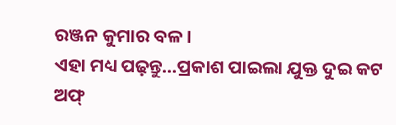ରଞ୍ଜନ କୁମାର ବଳ ।
ଏହା ମଧ୍ୟ ପଢ଼ନ୍ତୁ...ପ୍ରକାଶ ପାଇଲା ଯୁକ୍ତ ଦୁଇ କଟ ଅଫ୍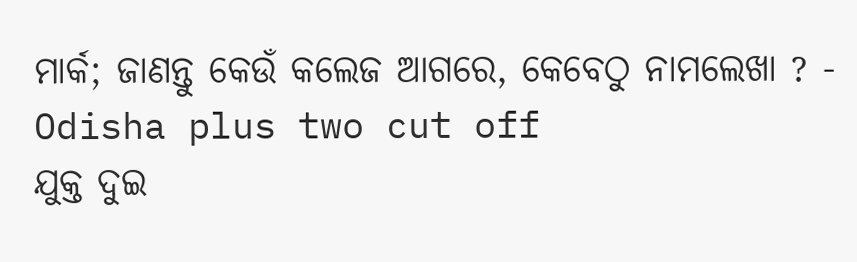ମାର୍କ; ଜାଣନ୍ତୁ କେଉଁ କଲେଜ ଆଗରେ, କେବେଠୁ ନାମଲେଖା ? - Odisha plus two cut off
ଯୁକ୍ତ ଦୁଇ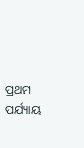ପ୍ରଥମ ପର୍ଯ୍ୟାୟ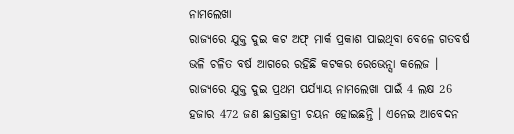ନାମଲେଖା
ରାଜ୍ୟରେ ଯୁକ୍ତ ଦୁଇ କଟ ଅଫ୍ ମାର୍କ ପ୍ରକାଶ ପାଇଥିବା ବେଳେ ଗତବର୍ଷ ଭଳି ଚଳିତ ବର୍ଷ ଆଗରେ ରହିଛି କଟକର ରେଭେନ୍ସା କଲେଜ । ରାଜ୍ୟରେ ଯୁକ୍ତ ଦୁଇ ପ୍ରଥମ ପର୍ଯ୍ୟାୟ ନାମଲେଖା ପାଇଁ 4 ଲକ୍ଷ 26 ହଜାର 472 ଜଣ ଛାତ୍ରଛାତ୍ରୀ ଚୟନ ହୋଇଛନ୍ତି । ଏନେଇ ଆବେଦନ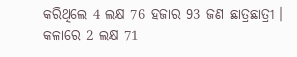କରିଥିଲେ 4 ଲକ୍ଷ 76 ହଜାର 93 ଜଣ ଛାତ୍ରଛାତ୍ରୀ । କଳାରେ 2 ଲକ୍ଷ 71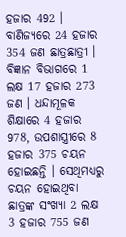ହଜାର 492 । ବାଣିଜ୍ୟରେ 24 ହଜାର 354 ଜଣ ଛାତ୍ରଛାତ୍ରୀ । ବିଜ୍ଞାନ ବିଭାଗରେ 1 ଲକ୍ଷ 17 ହଜାର 273 ଜଣ । ଧନ୍ଦାମୂଳକ ଶିକ୍ଷାରେ 4 ହଜାର 978, ଉପଶାସ୍ତ୍ରୀରେ 8 ହଜାର 375 ଚୟନ ହୋଇଛନ୍ତି । ସେଥିମଧ୍ୟରୁ ଚୟନ ହୋଇଥିବା ଛାତ୍ରଙ୍କ ସଂଖ୍ୟା 2 ଲକ୍ଷ 3 ହଜାର 755 ଜଣ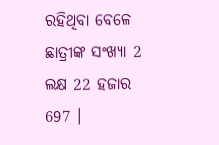ରହିଥିବା ବେଳେ ଛାତ୍ରୀଙ୍କ ସଂଖ୍ୟା 2 ଲକ୍ଷ 22 ହଜାର 697 ।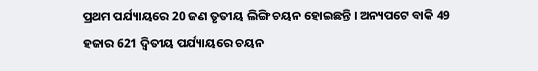ପ୍ରଥମ ପର୍ଯ୍ୟାୟରେ 20 ଜଣ ତୃତୀୟ ଲିଙ୍ଗି ଚୟନ ହୋଇଛନ୍ତି । ଅନ୍ୟପଟେ ବାକି 49 ହଜାର 621 ଦ୍ଵିତୀୟ ପର୍ଯ୍ୟାୟରେ ଚୟନ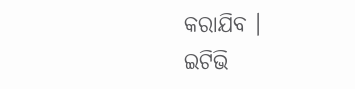କରାଯିବ ।
ଇଟିଭି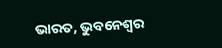ଭାରତ, ଭୁବନେଶ୍ବର